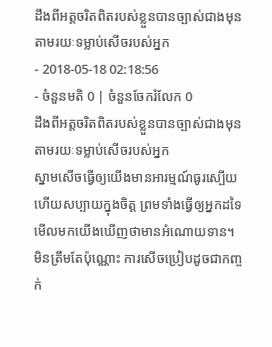ដឹងពីអត្តចរិតពិតរបស់ខ្លួនបានច្បាស់ជាងមុន តាមរយៈទម្លាប់សើចរបស់អ្នក
- 2018-05-18 02:18:56
- ចំនួនមតិ 0 | ចំនួនចែករំលែក 0
ដឹងពីអត្តចរិតពិតរបស់ខ្លួនបានច្បាស់ជាងមុន តាមរយៈទម្លាប់សើចរបស់អ្នក
ស្នាមសើចធ្វើឲ្យយើងមានអារម្មណ៍ធូរស្បើយ ហើយសប្បាយក្នុងចិត្ត ព្រមទាំងធ្វើឲ្យអ្នកដទៃមើលមកយើងឃើញថាមានអំណោយទាន។ មិនត្រឹមតែប៉ុណ្ណោះ ការសើចប្រៀបដូចជាកញ្ចក់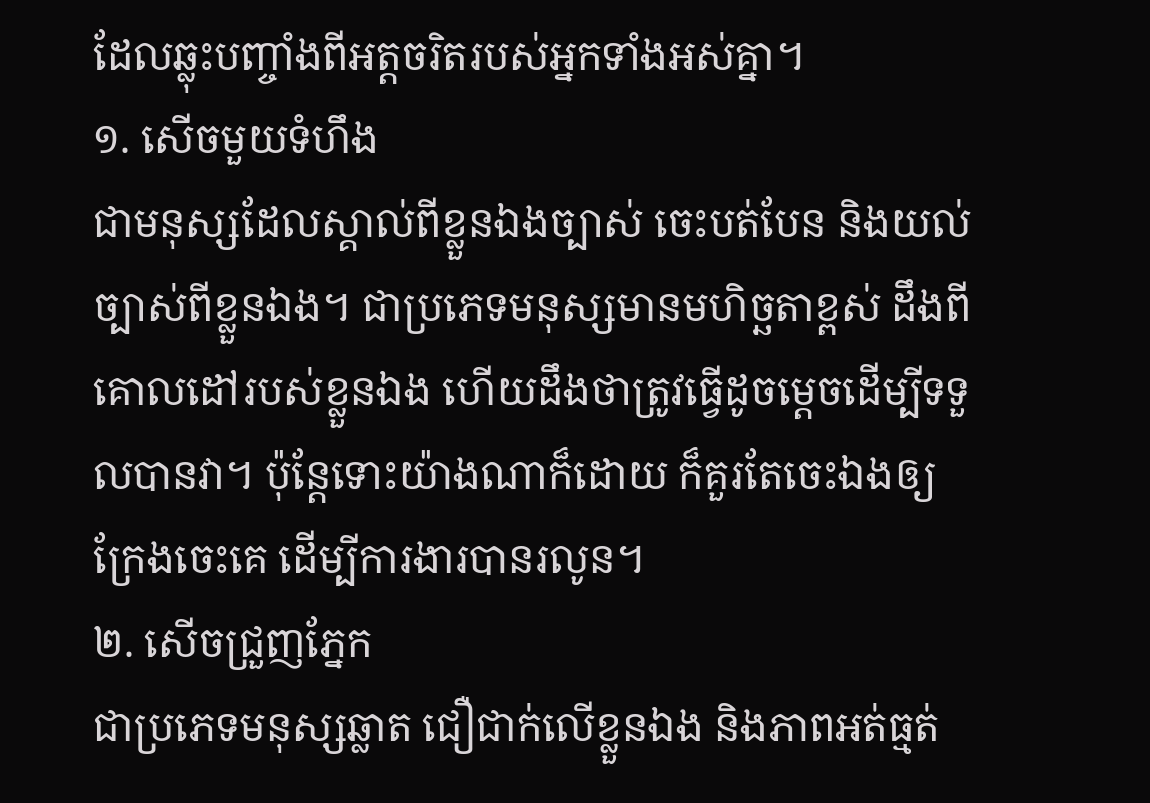ដែលឆ្លុះបញ្ចាំងពីអត្តចរិតរបស់អ្នកទាំងអស់គ្នា។
១. សើចមួយទំហឹង
ជាមនុស្សដែលស្គាល់ពីខ្លួនឯងច្បាស់ ចេះបត់បែន និងយល់ច្បាស់ពីខ្លួនឯង។ ជាប្រភេទមនុស្សមានមហិច្ឆតាខ្ពស់ ដឹងពីគោលដៅរបស់ខ្លួនឯង ហើយដឹងថាត្រូវធ្វើដូចម្ដេចដើម្បីទទួលបានវា។ ប៉ុន្តែទោះយ៉ាងណាក៏ដោយ ក៏គួរតែចេះឯងឲ្យក្រែងចេះគេ ដើម្បីការងារបានរលូន។
២. សើចជ្រួញភ្នែក
ជាប្រភេទមនុស្សឆ្លាត ជឿជាក់លើខ្លួនឯង និងភាពអត់ធ្មត់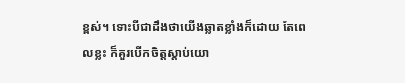ខ្ពស់។ ទោះបីជាដឹងថាយើងឆ្លាតខ្លាំងក៏ដោយ តែពេលខ្លះ ក៏គួរបើកចិត្តស្ដាប់យោ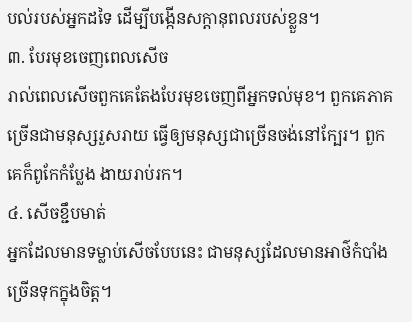បល់របស់អ្នកដទៃ ដើម្បីបង្កើនសក្ដានុពលរបស់ខ្លួន។
៣. បែរមុខចេញពេលសើច
រាល់ពេលសើចពួកគេតែងបែរមុខចេញពីអ្នកទល់មុខ។ ពួកគេភាគច្រើនជាមនុស្សរួសរាយ ធ្វើឲ្យមនុស្សជាច្រើនចង់នៅក្បែរ។ ពួកគេក៏ពូកែកំប្លែង ងាយរាប់រក។
៤. សើចខ្ជឹបមាត់
អ្នកដែលមានទម្លាប់សើចបែបនេះ ជាមនុស្សដែលមានអាថ៌កំបាំងច្រើនទុកក្នុងចិត្ត។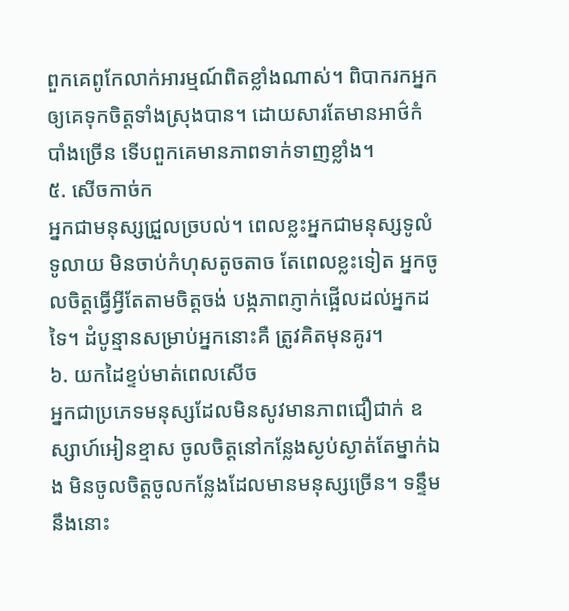ពួកគេពូកែលាក់អារម្មណ៍ពិតខ្លាំងណាស់។ ពិបាករកអ្នកឲ្យគេទុកចិត្តទាំងស្រុងបាន។ ដោយសារតែមានអាថ៌កំបាំងច្រើន ទើបពួកគេមានភាពទាក់ទាញខ្លាំង។
៥. សើចកាច់ក
អ្នកជាមនុស្សជ្រួលច្របល់។ ពេលខ្លះអ្នកជាមនុស្សទូលំទូលាយ មិនចាប់កំហុសតូចតាច តែពេលខ្លះទៀត អ្នកចូលចិត្តធ្វើអ្វីតែតាមចិត្តចង់ បង្កភាពភ្ញាក់ផ្អើលដល់អ្នកដទៃ។ ដំបូន្មានសម្រាប់អ្នកនោះគឺ ត្រូវគិតមុនគូរ។
៦. យកដៃខ្ទប់មាត់ពេលសើច
អ្នកជាប្រភេទមនុស្សដែលមិនសូវមានភាពជឿជាក់ ឧស្សាហ៍អៀនខ្មាស ចូលចិត្តនៅកន្លែងស្ងប់ស្ងាត់តែម្នាក់ឯង មិនចូលចិត្តចូលកន្លែងដែលមានមនុស្សច្រើន។ ទន្ទឹមនឹងនោះ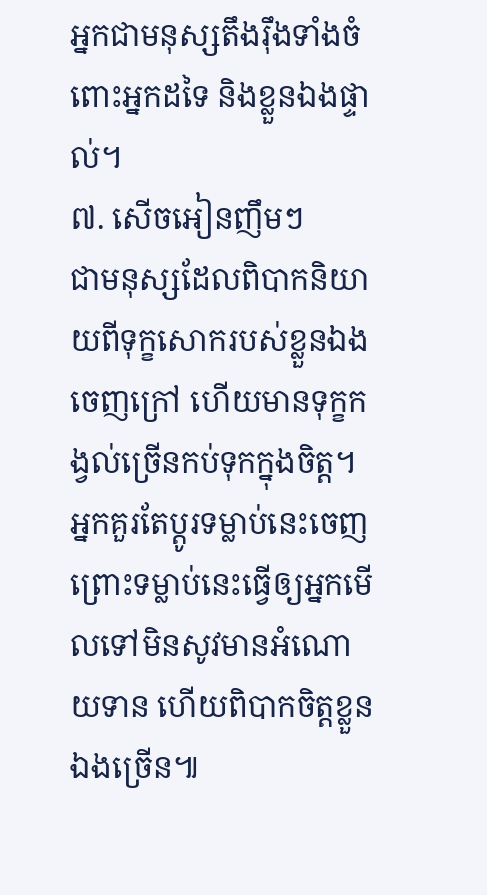អ្នកជាមនុស្សតឹងរ៉ឹងទាំងចំពោះអ្នកដទៃ និងខ្លួនឯងផ្ទាល់។
៧. សើចអៀនញឹមៗ
ជាមនុស្សដែលពិបាកនិយាយពីទុក្ខសោករបស់ខ្លួនឯងចេញក្រៅ ហើយមានទុក្ខកង្វល់ច្រើនកប់ទុកក្នុងចិត្ត។ អ្នកគួរតែប្ដូរទម្លាប់នេះចេញ ព្រោះទម្លាប់នេះធ្វើឲ្យអ្នកមើលទៅមិនសូវមានអំណោយទាន ហើយពិបាកចិត្តខ្លួនឯងច្រើន៕